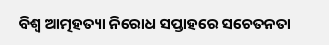ବିଶ୍ୱ ଆତ୍ମହତ୍ୟା ନିରୋଧ ସପ୍ତାହରେ ସଚେତନତା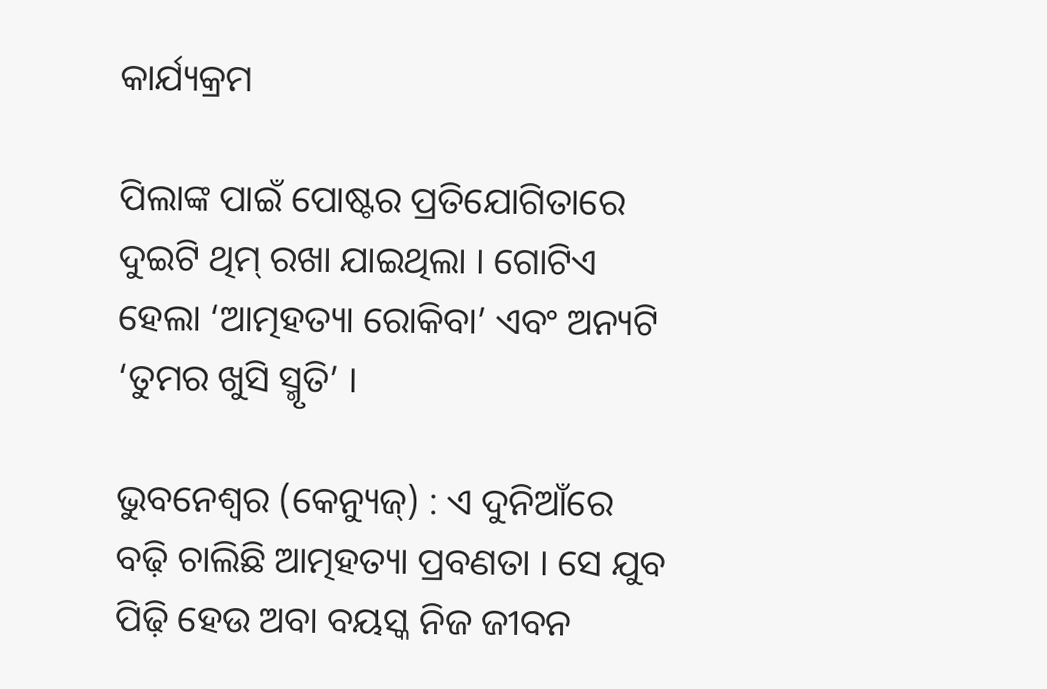କାର୍ଯ୍ୟକ୍ରମ

ପିଲାଙ୍କ ପାଇଁ ପୋଷ୍ଟର ପ୍ରତିଯୋଗିତାରେ ଦୁଇଟି ଥିମ୍‌ ରଖା ଯାଇଥିଲା । ଗୋଟିଏ ହେଲା ‘ଆତ୍ମହତ୍ୟା ରୋକିବା’ ଏବଂ ଅନ୍ୟଟି ‘ତୁମର ଖୁସି ସ୍ମୃତି’ ।

ଭୁବନେଶ୍ୱର (କେନ୍ୟୁଜ୍‌) : ଏ ଦୁନିଆଁରେ ବଢ଼ି ଚାଲିଛି ଆତ୍ମହତ୍ୟା ପ୍ରବଣତା । ସେ ଯୁବ ପିଢ଼ି ହେଉ ଅବା ବୟସ୍କ ନିଜ ଜୀବନ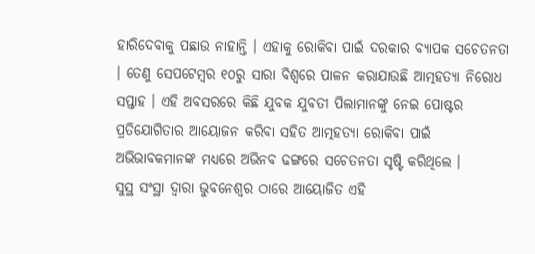ହାରିଦେବାକୁ ପଛାଉ ନାହାନ୍ତି । ଏହାକୁ ରୋକିବା ପାଇଁ ଦରକାର ବ୍ୟାପକ ସଚେତନତା । ତେଣୁ ସେପଟେମ୍ବର ୧୦ରୁ ସାରା ବିଶ୍ୱରେ ପାଳନ କରାଯାଉଛି ଆତ୍ମହତ୍ୟା ନିରୋଧ ସପ୍ତାହ । ଏହି ଅବସରରେ କିଛି ଯୁବକ ଯୁବତୀ ପିଲାମାନଙ୍କୁ ନେଇ ପୋଷ୍ଟର ପ୍ରତିଯୋଗିତାର ଆୟୋଜନ କରିବା ସହିତ ଆତ୍ମହତ୍ୟା ରୋକିବା ପାଇଁ ଅଭିଭାବକମାନଙ୍କ ମଧ୍ୟରେ ଅଭିନବ ଢଙ୍ଗରେ ସଚେତନତା ସୃଷ୍ଟି କରିଥିଲେ ।
ସୁସ୍ଥ ସଂସ୍ଥା ଦ୍ୱାରା ଭୁବନେଶ୍ୱର ଠାରେ ଆୟୋଜିତ ଏହି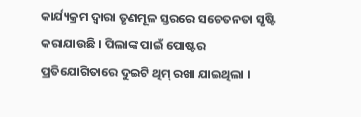କାର୍ଯ୍ୟକ୍ରମ ଦ୍ୱାରା ତୃଣମୂଳ ସ୍ତରରେ ସଚେତନତା ସୃଷ୍ଟି କରାଯାଉଛି । ପିଲାଙ୍କ ପାଇଁ ପୋଷ୍ଟର ପ୍ରତିଯୋଗିତାରେ ଦୁଇଟି ଥିମ୍‌ ରଖା ଯାଇଥିଲା ।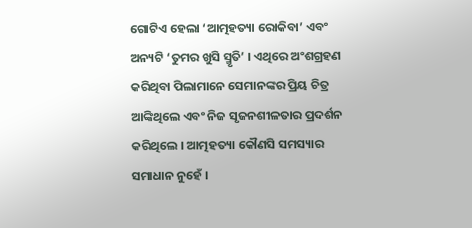ଗୋଟିଏ ହେଲା ‘ଆତ୍ମହତ୍ୟା ରୋକିବା’ ଏବଂ ଅନ୍ୟଟି ‘ତୁମର ଖୁସି ସ୍ମୃତି’ । ଏଥିରେ ଅଂଶଗ୍ରହଣ କରିଥିବା ପିଲାମାନେ ସେମାନଙ୍କର ପ୍ରିୟ ଚିତ୍ର ଆଙ୍କିଥିଲେ ଏବଂ ନିଜ ସୃଜନଶୀଳତାର ପ୍ରଦର୍ଶନ କରିଥିଲେ । ଆତ୍ମହତ୍ୟା କୌଣସି ସମସ୍ୟାର ସମାଧାନ ନୁହେଁ ।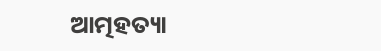ଆତ୍ମହତ୍ୟା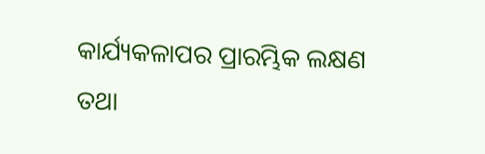କାର୍ଯ୍ୟକଳାପର ପ୍ରାରମ୍ଭିକ ଲକ୍ଷଣ ତଥା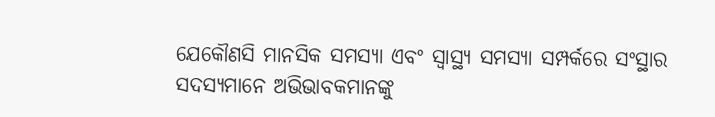ଯେକୌଣସି ମାନସିକ ସମସ୍ୟା ଏବଂ ସ୍ୱାସ୍ଥ୍ୟ ସମସ୍ୟା ସମ୍ପର୍କରେ ସଂସ୍ଥାର ସଦସ୍ୟମାନେ ଅଭିଭାବକମାନଙ୍କୁ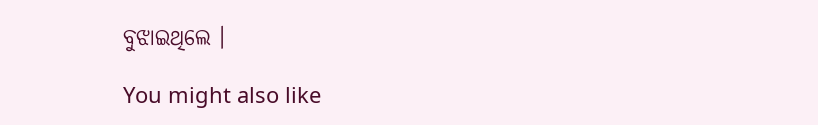ବୁଝାଇଥିଲେ ।

You might also like